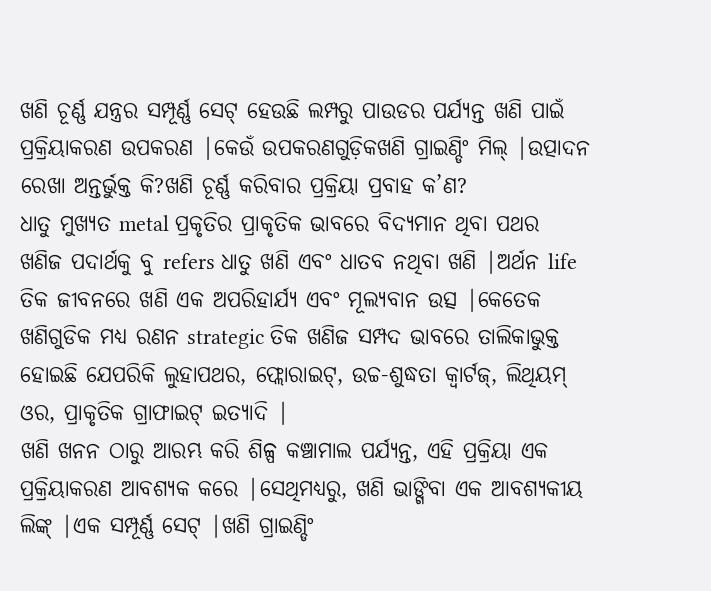ଖଣି ଚୂର୍ଣ୍ଣ ଯନ୍ତ୍ରର ସମ୍ପୂର୍ଣ୍ଣ ସେଟ୍ ହେଉଛି ଲମ୍ପରୁ ପାଉଡର ପର୍ଯ୍ୟନ୍ତ ଖଣି ପାଇଁ ପ୍ରକ୍ରିୟାକରଣ ଉପକରଣ |କେଉଁ ଉପକରଣଗୁଡ଼ିକଖଣି ଗ୍ରାଇଣ୍ଡିଂ ମିଲ୍ |ଉତ୍ପାଦନ ରେଖା ଅନ୍ତର୍ଭୁକ୍ତ କି?ଖଣି ଚୂର୍ଣ୍ଣ କରିବାର ପ୍ରକ୍ରିୟା ପ୍ରବାହ କ’ଣ?
ଧାତୁ ମୁଖ୍ୟତ metal ପ୍ରକୃତିର ପ୍ରାକୃତିକ ଭାବରେ ବିଦ୍ୟମାନ ଥିବା ପଥର ଖଣିଜ ପଦାର୍ଥକୁ ବୁ refers ଧାତୁ ଖଣି ଏବଂ ଧାତବ ନଥିବା ଖଣି |ଅର୍ଥନ life ତିକ ଜୀବନରେ ଖଣି ଏକ ଅପରିହାର୍ଯ୍ୟ ଏବଂ ମୂଲ୍ୟବାନ ଉତ୍ସ |କେତେକ ଖଣିଗୁଡିକ ମଧ୍ୟ ରଣନ strategic ତିକ ଖଣିଜ ସମ୍ପଦ ଭାବରେ ତାଲିକାଭୁକ୍ତ ହୋଇଛି ଯେପରିକି ଲୁହାପଥର, ଫ୍ଲୋରାଇଟ୍, ଉଚ୍ଚ-ଶୁଦ୍ଧତା କ୍ୱାର୍ଟଜ୍, ଲିଥିୟମ୍ ଓର, ପ୍ରାକୃତିକ ଗ୍ରାଫାଇଟ୍ ଇତ୍ୟାଦି |
ଖଣି ଖନନ ଠାରୁ ଆରମ୍ଭ କରି ଶିଳ୍ପ କଞ୍ଚାମାଲ ପର୍ଯ୍ୟନ୍ତ, ଏହି ପ୍ରକ୍ରିୟା ଏକ ପ୍ରକ୍ରିୟାକରଣ ଆବଶ୍ୟକ କରେ |ସେଥିମଧ୍ୟରୁ, ଖଣି ଭାଙ୍ଗିବା ଏକ ଆବଶ୍ୟକୀୟ ଲିଙ୍କ୍ |ଏକ ସମ୍ପୂର୍ଣ୍ଣ ସେଟ୍ |ଖଣି ଗ୍ରାଇଣ୍ଡିଂ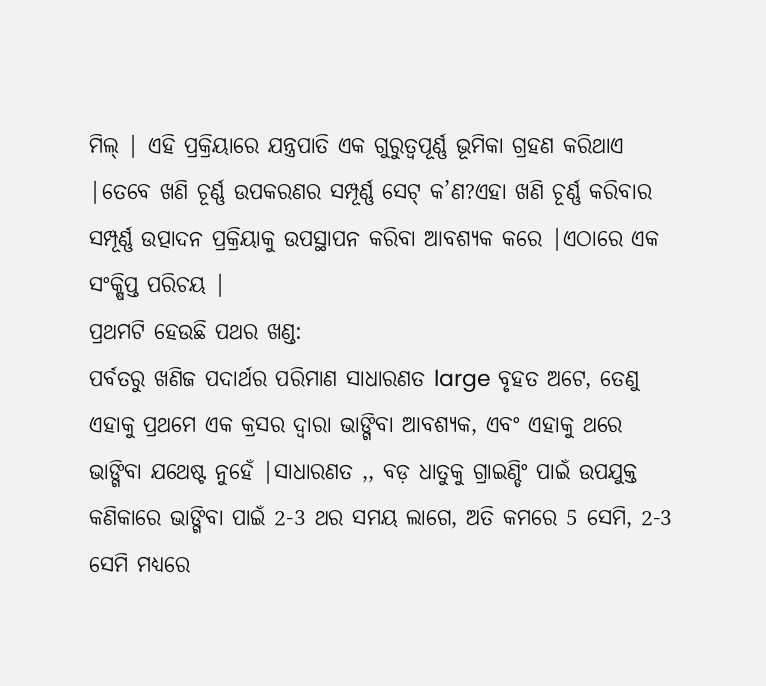ମିଲ୍ | ଏହି ପ୍ରକ୍ରିୟାରେ ଯନ୍ତ୍ରପାତି ଏକ ଗୁରୁତ୍ୱପୂର୍ଣ୍ଣ ଭୂମିକା ଗ୍ରହଣ କରିଥାଏ |ତେବେ ଖଣି ଚୂର୍ଣ୍ଣ ଉପକରଣର ସମ୍ପୂର୍ଣ୍ଣ ସେଟ୍ କ’ଣ?ଏହା ଖଣି ଚୂର୍ଣ୍ଣ କରିବାର ସମ୍ପୂର୍ଣ୍ଣ ଉତ୍ପାଦନ ପ୍ରକ୍ରିୟାକୁ ଉପସ୍ଥାପନ କରିବା ଆବଶ୍ୟକ କରେ |ଏଠାରେ ଏକ ସଂକ୍ଷିପ୍ତ ପରିଚୟ |
ପ୍ରଥମଟି ହେଉଛି ପଥର ଖଣ୍ଡ:
ପର୍ବତରୁ ଖଣିଜ ପଦାର୍ଥର ପରିମାଣ ସାଧାରଣତ large ବୃହତ ଅଟେ, ତେଣୁ ଏହାକୁ ପ୍ରଥମେ ଏକ କ୍ରସର ଦ୍ୱାରା ଭାଙ୍ଗିବା ଆବଶ୍ୟକ, ଏବଂ ଏହାକୁ ଥରେ ଭାଙ୍ଗିବା ଯଥେଷ୍ଟ ନୁହେଁ |ସାଧାରଣତ ,, ବଡ଼ ଧାତୁକୁ ଗ୍ରାଇଣ୍ଡିଂ ପାଇଁ ଉପଯୁକ୍ତ କଣିକାରେ ଭାଙ୍ଗିବା ପାଇଁ 2-3 ଥର ସମୟ ଲାଗେ, ଅତି କମରେ 5 ସେମି, 2-3 ସେମି ମଧ୍ୟରେ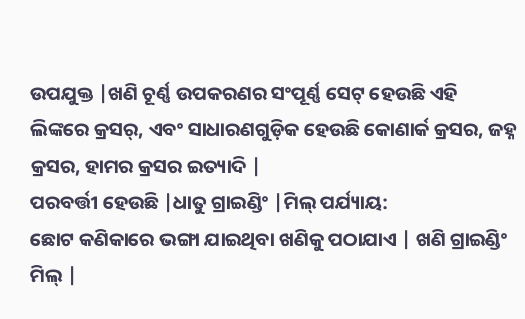ଉପଯୁକ୍ତ |ଖଣି ଚୂର୍ଣ୍ଣ ଉପକରଣର ସଂପୂର୍ଣ୍ଣ ସେଟ୍ ହେଉଛି ଏହି ଲିଙ୍କରେ କ୍ରସର୍, ଏବଂ ସାଧାରଣଗୁଡ଼ିକ ହେଉଛି କୋଣାର୍କ କ୍ରସର, ଜହ୍ନ କ୍ରସର, ହାମର କ୍ରସର ଇତ୍ୟାଦି |
ପରବର୍ତ୍ତୀ ହେଉଛି |ଧାତୁ ଗ୍ରାଇଣ୍ଡିଂ |ମିଲ୍ ପର୍ଯ୍ୟାୟ:
ଛୋଟ କଣିକାରେ ଭଙ୍ଗା ଯାଇଥିବା ଖଣିକୁ ପଠାଯାଏ | ଖଣି ଗ୍ରାଇଣ୍ଡିଂ ମିଲ୍ |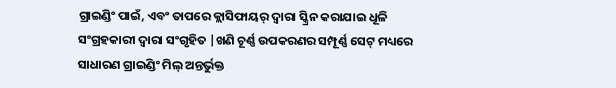ଗ୍ରାଇଣ୍ଡିଂ ପାଇଁ, ଏବଂ ତାପରେ କ୍ଲାସିଫାୟର୍ ଦ୍ୱାରା ସ୍କ୍ରିନ କରାଯାଇ ଧୂଳି ସଂଗ୍ରହକାରୀ ଦ୍ୱାରା ସଂଗୃହିତ |ଖଣି ଚୂର୍ଣ୍ଣ ଉପକରଣର ସମ୍ପୂର୍ଣ୍ଣ ସେଟ୍ ମଧ୍ୟରେ ସାଧାରଣ ଗ୍ରାଇଣ୍ଡିଂ ମିଲ୍ ଅନ୍ତର୍ଭୁକ୍ତ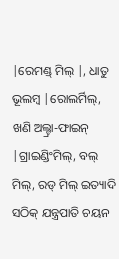|ରେମଣ୍ଡ୍ ମିଲ୍ |, ଧାତୁ ଭୂଲମ୍ବ |ରୋଲର୍ମିଲ୍, ଖଣି ଅଲ୍ଟ୍ରା-ଫାଇନ୍ |ଗ୍ରାଇଣ୍ଡିଂମିଲ୍, ବଲ୍ ମିଲ୍, ରଡ୍ ମିଲ୍ ଇତ୍ୟାଦି ସଠିକ୍ ଯନ୍ତ୍ରପାତି ଚୟନ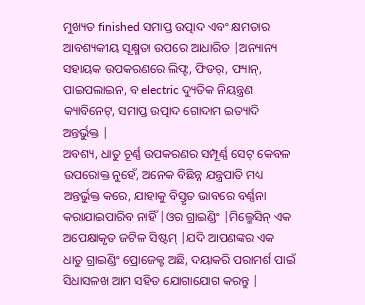ମୁଖ୍ୟତ finished ସମାପ୍ତ ଉତ୍ପାଦ ଏବଂ କ୍ଷମତାର ଆବଶ୍ୟକୀୟ ସୂକ୍ଷ୍ମତା ଉପରେ ଆଧାରିତ |ଅନ୍ୟାନ୍ୟ ସହାୟକ ଉପକରଣରେ ଲିଫ୍ଟ, ଫିଡର୍, ଫ୍ୟାନ୍, ପାଇପଲାଇନ, ବ electric ଦ୍ୟୁତିକ ନିୟନ୍ତ୍ରଣ କ୍ୟାବିନେଟ୍, ସମାପ୍ତ ଉତ୍ପାଦ ଗୋଦାମ ଇତ୍ୟାଦି ଅନ୍ତର୍ଭୁକ୍ତ |
ଅବଶ୍ୟ, ଧାତୁ ଚୂର୍ଣ୍ଣ ଉପକରଣର ସମ୍ପୂର୍ଣ୍ଣ ସେଟ୍ କେବଳ ଉପରୋକ୍ତ ନୁହେଁ, ଅନେକ ବିଛିନ୍ନ ଯନ୍ତ୍ରପାତି ମଧ୍ୟ ଅନ୍ତର୍ଭୁକ୍ତ କରେ, ଯାହାକୁ ବିସ୍ତୃତ ଭାବରେ ବର୍ଣ୍ଣନା କରାଯାଇପାରିବ ନାହିଁ |ଓର ଗ୍ରାଇଣ୍ଡିଂ |ମିଲ୍ମେସିନ୍ ଏକ ଅପେକ୍ଷାକୃତ ଜଟିଳ ସିଷ୍ଟମ୍ |ଯଦି ଆପଣଙ୍କର ଏକ ଧାତୁ ଗ୍ରାଇଣ୍ଡିଂ ପ୍ରୋଜେକ୍ଟ ଅଛି, ଦୟାକରି ପରାମର୍ଶ ପାଇଁ ସିଧାସଳଖ ଆମ ସହିତ ଯୋଗାଯୋଗ କରନ୍ତୁ |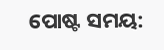ପୋଷ୍ଟ ସମୟ: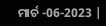ମାର୍ଚ -06-2023 |